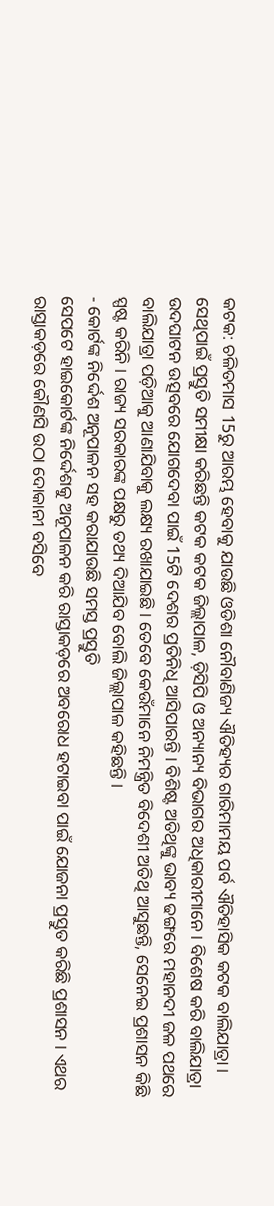କଟକ: ଚଳିତମାସ 15ରୁ ଆରମ୍ଭ ହେବାକୁ ଯାଉଛି ଓଡିଶା ନୌବାଣିଜ୍ୟ ଐତିହ୍ୟର ଗାରିମାମୟ ପର୍ବ ଐତିହାସିକ କଟକ ବାଲିଯାତ୍ରା । ସେଥିପାଇଁ ପ୍ରସ୍ତୁତି ସମୀକ୍ଷା କରିଛନ୍ତି କଟକ କଟକ ଜିଲ୍ଲାପାଳ, ଡ଼ିସିପି ଓ ଅନ୍ୟାନ୍ୟ ବିଭାଗର ଅଧିକାରୀମାନେ । ବିଶେଷ କରି ବାଲିଯାତ୍ରା ଉଦଘାଟନ ଉତ୍ସବରେ ଯୋଗଦେବା ପାଇଁ 15ଟି ଦେଶର ପ୍ରତିନିଧି ଆସିପାରନ୍ତି । ବିଶିଷ୍ଟ ଅତିଥିଙ୍କୁ ଭାବ୍ୟ ଢଙ୍ଗରେ ମହାନଦୀ ଜଳ ପଥରେ ବାଲିଯାତ୍ରା ପଡ଼ିଆକୁ ଆଣାଯିବାକୁ ଲକ୍ଷ୍ୟ ରଖାଯାଇଛି । ତେବେ କେଉଁମାନେ ନିମନ୍ତ୍ରିତ ବିଦେଶୀ ଅତିଥି ଆସୁଛନ୍ତି, ସେନେଇ ପ୍ରଶାସନ କିଛି ସ୍ପଷ୍ଟ କରିନି । ରାଜ୍ୟ ସରକାରଙ୍କ ପକ୍ଷରୁ ତଥ୍ୟ ଦିଆଯିବ ବୋଲି ଜିଲ୍ଲାପାଳ କହିଛନ୍ତି ।
- କୋର୍ଟଙ୍କ ନିର୍ଦ୍ଦେଶ ଅନୂପାଳନ ସହ କରାଯାଉଛି ସମସ୍ତ ପ୍ରସ୍ତୁତି
ସେପଟେ ହାଇକୋର୍ଟଙ୍କ ନିର୍ଦ୍ଦେଶକୁ ଅନୂପାଳନ କରି ରାସ୍ତାକଡ଼ରେ ଅବରୋଧ ହଟାଇବା ପାଇଁ ଯୋଜନା ପ୍ରସ୍ତୁତ କରିଛି ପ୍ରଶାସନ । ଏଥର ରାସ୍ତାକଡ଼ରେ କୌଣସି ଉଠା ଦୋକାନୀ ବସିବେ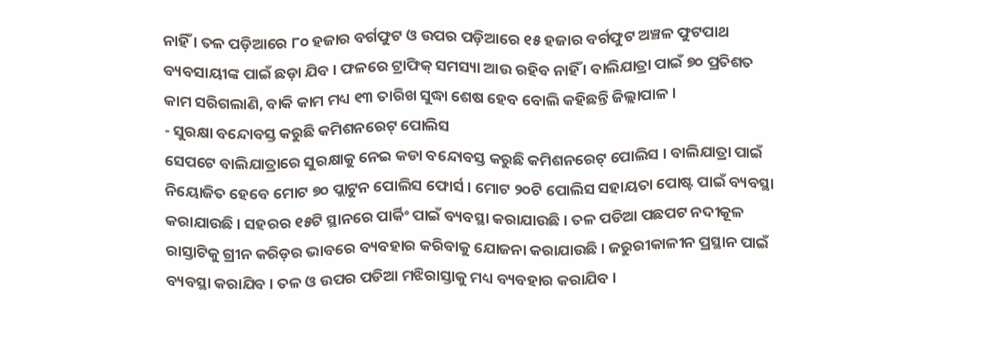ନାହିଁ । ତଳ ପଡ଼ିଆରେ ୮୦ ହଜାର ବର୍ଗଫୁଟ ଓ ଉପର ପଡ଼ିଆରେ ୧୫ ହଜାର ବର୍ଗଫୁଟ ଅଞ୍ଚଳ ଫୁଟପାଥ ବ୍ୟବସାୟୀଙ୍କ ପାଇଁ ଛଡ଼ା ଯିବ । ଫଳରେ ଟ୍ରାଫିକ୍ ସମସ୍ୟା ଆଉ ରହିବ ନାହିଁ । ବାଲିଯାତ୍ରା ପାଇଁ ୭୦ ପ୍ରତିଶତ କାମ ସରିଗଲାଣି, ବାକି କାମ ମଧ୍ୟ ୧୩ ତାରିଖ ସୁଦ୍ଧା ଶେଷ ହେବ ବୋଲି କହିଛନ୍ତି ଜିଲ୍ଲାପାଳ ।
- ସୁରକ୍ଷା ବନ୍ଦୋବସ୍ତ କରୁଛି କମିଶନରେଟ୍ ପୋଲିସ
ସେପଟେ ବାଲିଯାତ୍ରାରେ ସୁରକ୍ଷାକୁ ନେଇ କଡା ବନ୍ଦୋବସ୍ତ କରୁଛି କମିଶନରେଟ୍ ପୋଲିସ । ବାଲିଯାତ୍ରା ପାଇଁ ନିୟୋଜିତ ହେବେ ମୋଟ ୭୦ ପ୍ଲାଟୁନ ପୋଲିସ ଫୋର୍ସ । ମୋଟ ୨୦ଟି ପୋଲିସ ସହାୟତା ପୋଷ୍ଟ ପାଇଁ ବ୍ୟବସ୍ଥା କରାଯାଉଛି । ସହରର ୧୫ଟି ସ୍ଥାନରେ ପାର୍କିଂ ପାଇଁ ବ୍ୟବସ୍ଥା କରାଯାଉଛି । ତଳ ପଡିଆ ପଛପଟ ନଦୀକୂଳ ରାସ୍ତାଟିକୁ ଗ୍ରୀନ କରିଡ଼ର ଭାବରେ ବ୍ୟବହାର କରିବାକୁ ଯୋଜନା କରାଯାଉଛି । ଜରୁରୀକାଳୀନ ପ୍ରସ୍ଥାନ ପାଇଁ ବ୍ୟବସ୍ଥା କରାଯିବ । ତଳ ଓ ଉପର ପଡିଆ ମଝିରାସ୍ତାକୁ ମଧ୍ୟ ବ୍ୟବହାର କରାଯିବ ।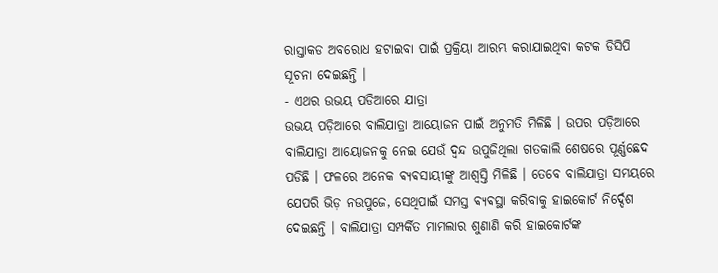ରାସ୍ତାକଡ ଅବରୋଧ ହଟାଇବା ପାଇଁ ପ୍ରକ୍ରିୟା ଆରମ୍ଭ କରାଯାଇଥିବା କଟକ ଡିସିପି ସୂଚନା ଦେଇଛନ୍ତି ।
- ଏଥର ଉଭୟ ପଡିଆରେ ଯାତ୍ରା
ଉଭୟ ପଡ଼ିଆରେ ବାଲିଯାତ୍ରା ଆୟୋଜନ ପାଇଁ ଅନୁମତି ମିଳିଛି । ଉପର ପଡ଼ିଆରେ ବାଲିଯାତ୍ରା ଆୟୋଜନକୁ ନେଇ ଯେଉଁ ଦ୍ୱନ୍ଦ ଉପୁଜିଥିଲା ଗତକାଲି ଶେଷରେ ପୂର୍ଣ୍ଣଛେଦ ପଡିଛି । ଫଳରେ ଅନେକ ଵ୍ୟଵସାୟୀଙ୍କୁ ଆଶ୍ବସ୍ତି ମିଳିଛି । ତେବେ ବାଲିଯାତ୍ରା ସମୟରେ ଯେପରି ଭିଡ଼ ନଉପୁଜେ, ସେଥିପାଇଁ ସମସ୍ତ ଵ୍ୟଵସ୍ଥା କରିବାକୁ ହାଇକୋର୍ଟ ନିର୍ଦ୍ଦେଶ ଦେଇଛନ୍ତି । ବାଲିଯାତ୍ରା ସମ୍ପର୍କିତ ମାମଲାର ଶୁଣାଣି କରି ହାଇକୋର୍ଟଙ୍କ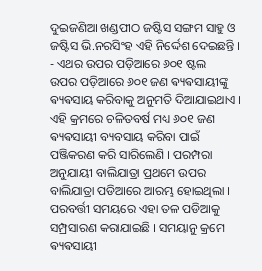ଦୁଇଜଣିଆ ଖଣ୍ଡପୀଠ ଜଷ୍ଟିସ ସଙ୍ଗମ ସାହୁ ଓ ଜଷ୍ଟିସ ଭି.ନରସିଂହ ଏହି ନିର୍ଦ୍ଦେଶ ଦେଇଛନ୍ତି ।
- ଏଥର ଉପର ପଡ଼ିଆରେ ୬୦୧ ଷ୍ଟଲ
ଉପର ପଡ଼ିଆରେ ୬୦୧ ଜଣ ଵ୍ୟଵସାୟୀଙ୍କୁ ଵ୍ୟଵସାୟ କରିବାକୁ ଅନୁମତି ଦିଆଯାଇଥାଏ । ଏହି କ୍ରମରେ ଚଳିତବର୍ଷ ମଧ୍ୟ ୬୦୧ ଜଣ ଵ୍ୟଵସାୟୀ ବ୍ୟବସାୟ କରିବା ପାଇଁ ପଞ୍ଜିକରଣ କରି ସାରିଲେଣି । ପରମ୍ପରା ଅନୁଯାୟୀ ବାଲିଯାତ୍ରା ପ୍ରଥମେ ଉପର ବାଲିଯାତ୍ରା ପଡିଆରେ ଆରମ୍ଭ ହୋଇଥିଲା । ପରବର୍ତ୍ତୀ ସମୟରେ ଏହା ତଳ ପଡିଆକୁ ସମ୍ପ୍ରସାରଣ କରାଯାଇଛି । ସମୟାନୁ କ୍ରମେ ଵ୍ୟଵସାୟୀ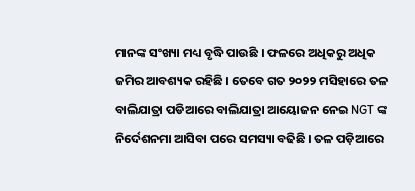ମାନଙ୍କ ସଂଖ୍ୟା ମଧ୍ୟ ବୃଦ୍ଧି ପାଉଛି । ଫଳରେ ଅଧିକରୁ ଅଧିକ ଜମିର ଆବଶ୍ୟକ ରହିଛି । ତେବେ ଗତ ୨୦୨୨ ମସିହାରେ ତଳ ବାଲିଯାତ୍ରା ପଡିଆରେ ବାଲିଯାତ୍ରା ଆୟୋଜନ ନେଇ NGT ଙ୍କ ନିର୍ଦେଶନମା ଆସିବା ପରେ ସମସ୍ୟା ବଢିଛି । ତଳ ପଡ଼ିଆରେ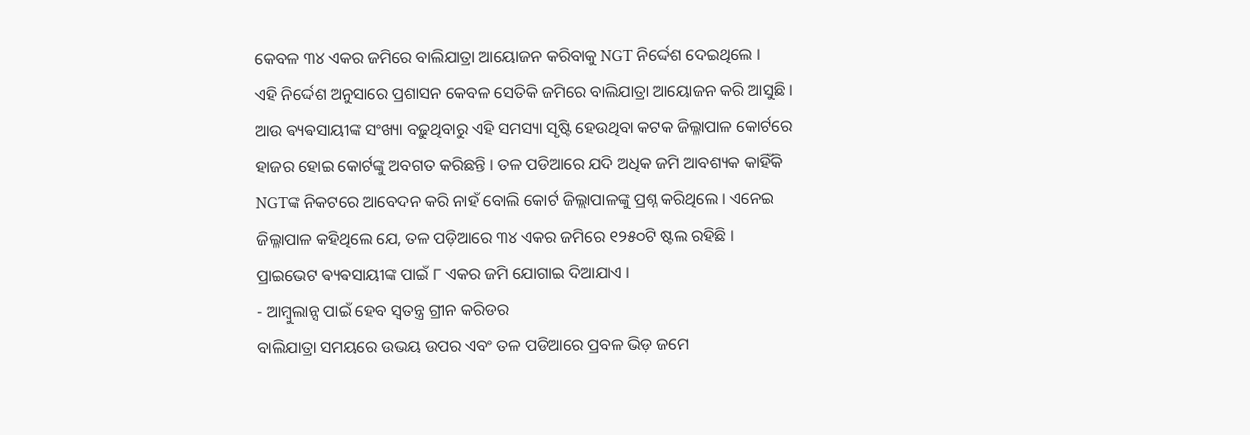କେବଳ ୩୪ ଏକର ଜମିରେ ବାଲିଯାତ୍ରା ଆୟୋଜନ କରିବାକୁ NGT ନିର୍ଦ୍ଦେଶ ଦେଇଥିଲେ ।
ଏହି ନିର୍ଦ୍ଦେଶ ଅନୁସାରେ ପ୍ରଶାସନ କେବଳ ସେତିକି ଜମିରେ ବାଲିଯାତ୍ରା ଆୟୋଜନ କରି ଆସୁଛି । ଆଉ ଵ୍ୟଵସାୟୀଙ୍କ ସଂଖ୍ୟା ବଢ଼ୁଥିବାରୁ ଏହି ସମସ୍ୟା ସୃଷ୍ଟି ହେଉଥିବା କଟକ ଜିଲ୍ଳାପାଳ କୋର୍ଟରେ ହାଜର ହୋଇ କୋର୍ଟଙ୍କୁ ଅବଗତ କରିଛନ୍ତି । ତଳ ପଡିଆରେ ଯଦି ଅଧିକ ଜମି ଆବଶ୍ୟକ କାହିଁକି NGTଙ୍କ ନିକଟରେ ଆବେଦନ କରି ନାହଁ ବୋଲି କୋର୍ଟ ଜିଲ୍ଲାପାଳଙ୍କୁ ପ୍ରଶ୍ନ କରିଥିଲେ । ଏନେଇ ଜିଲ୍ଳାପାଳ କହିଥିଲେ ଯେ, ତଳ ପଡ଼ିଆରେ ୩୪ ଏକର ଜମିରେ ୧୨୫୦ଟି ଷ୍ଟଲ ରହିଛି । ପ୍ରାଇଭେଟ ଵ୍ୟଵସାୟୀଙ୍କ ପାଇଁ ୮ ଏକର ଜମି ଯୋଗାଇ ଦିଆଯାଏ ।
- ଆମ୍ବୁଲାନ୍ସ ପାଇଁ ହେବ ସ୍ୱତନ୍ତ୍ର ଗ୍ରୀନ କରିଡର
ବାଲିଯାତ୍ରା ସମୟରେ ଉଭୟ ଉପର ଏବଂ ତଳ ପଡିଆରେ ପ୍ରବଳ ଭିଡ଼ ଜମେ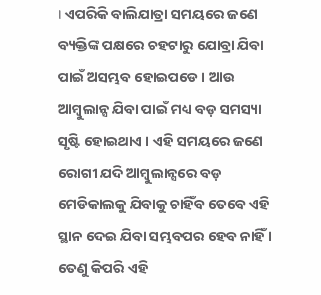। ଏପରିକି ବାଲିଯାତ୍ରା ସମୟରେ ଜଣେ ବ୍ୟକ୍ତିଙ୍କ ପକ୍ଷରେ ଚହଟାରୁ ଯୋବ୍ରା ଯିବା ପାଇଁ ଅସମ୍ଭବ ହୋଇପଡେ । ଆଉ ଆମ୍ବୁଲାନ୍ସ ଯିବା ପାଇଁ ମଧ୍ୟ ବଡ଼ ସମସ୍ୟା ସୃଷ୍ଟି ହୋଇଥାଏ । ଏହି ସମୟରେ ଜଣେ ରୋଗୀ ଯଦି ଆମ୍ବୁଲାନ୍ସରେ ବଡ଼ ମେଡିକାଲକୁ ଯିବାକୁ ଚାହିଁବ ତେବେ ଏହି ସ୍ଥାନ ଦେଇ ଯିବା ସମ୍ଭବପର ହେବ ନାହିଁ । ତେଣୁ କିପରି ଏହି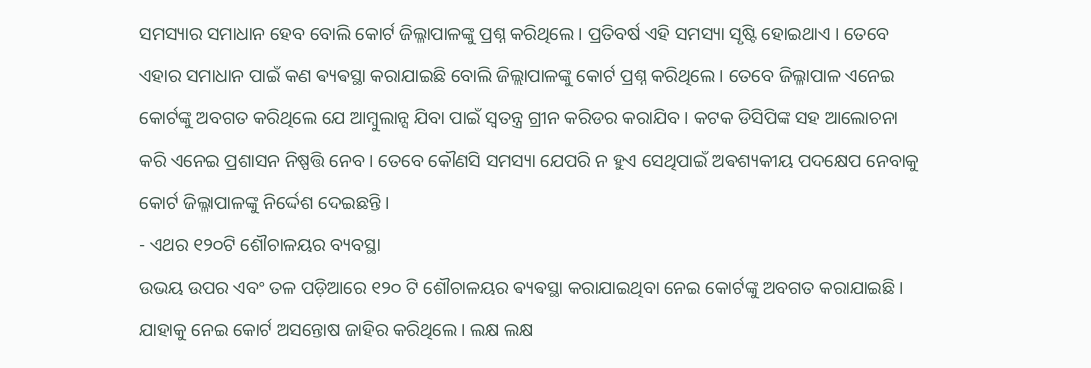ସମସ୍ୟାର ସମାଧାନ ହେବ ବୋଲି କୋର୍ଟ ଜିଲ୍ଳାପାଳଙ୍କୁ ପ୍ରଶ୍ନ କରିଥିଲେ । ପ୍ରତିବର୍ଷ ଏହି ସମସ୍ୟା ସୃଷ୍ଟି ହୋଇଥାଏ । ତେବେ ଏହାର ସମାଧାନ ପାଇଁ କଣ ଵ୍ୟଵସ୍ଥା କରାଯାଇଛି ବୋଲି ଜିଲ୍ଲାପାଳଙ୍କୁ କୋର୍ଟ ପ୍ରଶ୍ନ କରିଥିଲେ । ତେବେ ଜିଲ୍ଳାପାଳ ଏନେଇ କୋର୍ଟଙ୍କୁ ଅବଗତ କରିଥିଲେ ଯେ ଆମ୍ବୁଲାନ୍ସ ଯିବା ପାଇଁ ସ୍ଵତନ୍ତ୍ର ଗ୍ରୀନ କରିଡର କରାଯିବ । କଟକ ଡିସିପିଙ୍କ ସହ ଆଲୋଚନା କରି ଏନେଇ ପ୍ରଶାସନ ନିଷ୍ପତ୍ତି ନେବ । ତେବେ କୌଣସି ସମସ୍ୟା ଯେପରି ନ ହୁଏ ସେଥିପାଇଁ ଅଵଶ୍ୟକୀୟ ପଦକ୍ଷେପ ନେବାକୁ କୋର୍ଟ ଜିଲ୍ଳାପାଳଙ୍କୁ ନିର୍ଦ୍ଦେଶ ଦେଇଛନ୍ତି ।
- ଏଥର ୧୨୦ଟି ଶୌଚାଳୟର ବ୍ୟବସ୍ଥା
ଉଭୟ ଉପର ଏବଂ ତଳ ପଡ଼ିଆରେ ୧୨୦ ଟି ଶୌଚାଳୟର ଵ୍ୟଵସ୍ଥା କରାଯାଇଥିବା ନେଇ କୋର୍ଟଙ୍କୁ ଅବଗତ କରାଯାଇଛି । ଯାହାକୁ ନେଇ କୋର୍ଟ ଅସନ୍ତୋଷ ଜାହିର କରିଥିଲେ । ଲକ୍ଷ ଲକ୍ଷ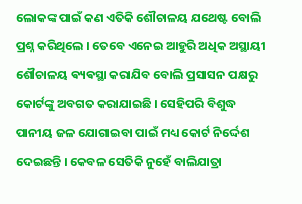ଲୋକଙ୍କ ପାଇଁ କଣ ଏତିକି ଶୌଚାଳୟ ଯଥେଷ୍ଟ ବୋଲି ପ୍ରଶ୍ନ କରିଥିଲେ । ତେବେ ଏନେଇ ଆହୁରି ଅଧିକ ଅସ୍ଥାୟୀ ଶୌଚାଳୟ ଵ୍ୟଵସ୍ଥା କରାଯିବ ବୋଲି ପ୍ରସାସନ ପକ୍ଷରୁ କୋର୍ଟଙ୍କୁ ଅବଗତ କରାଯାଇଛି । ସେହିପରି ବିଶୁଦ୍ଧ ପାନୀୟ ଜଳ ଯୋଗାଇବା ପାଇଁ ମଧ୍ୟ କୋର୍ଟ ନିର୍ଦ୍ଦେଶ ଦେଇଛନ୍ତି । କେବଳ ସେତିକି ନୁହେଁ ବାଲିଯାତ୍ରା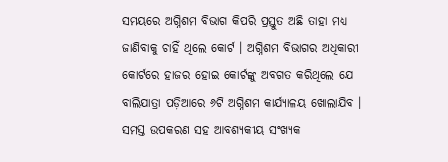ସମୟରେ ଅଗ୍ନିଶମ ବିଭାଗ କିପରି ପ୍ରସ୍ତୁତ ଅଛି ତାହା ମଧ୍ୟ ଜାଣିବାକୁ ଚାହିଁ ଥିଲେ କୋର୍ଟ । ଅଗ୍ନିଶମ ବିଭାଗର ଅଧିକାରୀ କୋର୍ଟରେ ହାଜର ହୋଇ କୋର୍ଟଙ୍କୁ ଅବଗତ କରିଥିଲେ ଯେ ବାଲିଯାତ୍ରା ପଡ଼ିଆରେ ୬ଟି ଅଗ୍ନିଶମ କାର୍ଯ୍ୟାଳୟ ଖୋଲାଯିବ । ସମସ୍ତ ଉପକରଣ ସହ ଆବଶ୍ୟକୀୟ ସଂଖ୍ୟକ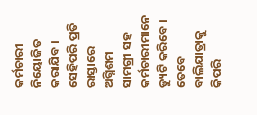କର୍ମଚାରୀ ନିୟୋଜିତ କରାଯିବ । ସେହିପରି ପ୍ରତି ରାସ୍ତାରେ ଅଗ୍ନିଶମ ସାମଗ୍ରୀ ସହ କର୍ମଚାରୀମାନେ ଡ୍ୟୁଟି କରିବେ । ତେବେ ବାଲିଯାତ୍ରାକୁ କିପରି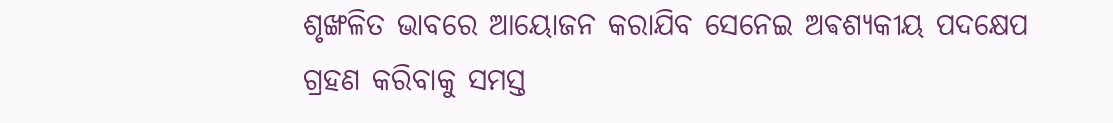ଶୃଙ୍ଖଳିତ ଭାବରେ ଆୟୋଜନ କରାଯିବ ସେନେଇ ଅଵଶ୍ୟକୀୟ ପଦକ୍ଷେପ ଗ୍ରହଣ କରିବାକୁ ସମସ୍ତ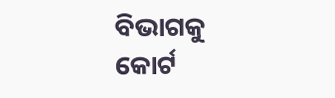ବିଭାଗକୁ କୋର୍ଟ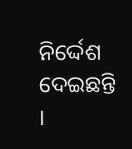ନିର୍ଦ୍ଦେଶ ଦେଇଛନ୍ତି ।